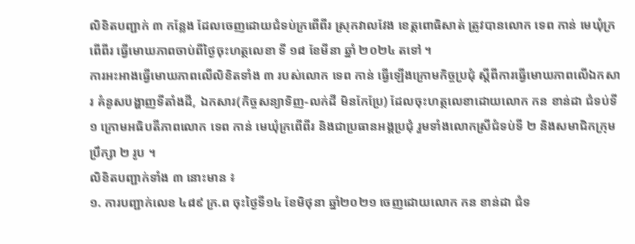លិខិតបញ្ជាក់ ៣ កន្លែង ដែលចេញដោយជំទប់ក្រពើពីរ ស្រុកវាលវែង ខេត្តពោធិសាត់ ត្រូវបានលោក ទេព កាន់ មេឃុំក្រពើពីរ ធ្វើមោឃភាពចាប់ពីថ្ងៃចុះហត្ថលេខា ទី ១៨ ខែមីនា ឆ្នាំ ២០២៤ តទៅ ។
ការអះអាងធ្វើមោឃភាពលើលិខិតទាំង ៣ របស់លោក ទេព កាន់ ធ្វើឡើងក្រោមកិច្ចប្រជុំ ស្តីពីការធ្វើមោឃភាពលើឯកសារ គំនូសបង្ហាញទីតាំងដី, ឯកសារ(កិច្ចសន្យាទិញ-លក់ដី មិនកែប្រែ) ដែលចុះហត្ថលេខាដោយលោក កន ខាន់ដា ជំទប់ទី១ ក្រោមអធិបតីភាពលោក ទេព កាន់ មេឃុំក្រពើពីរ និងជាប្រធានអង្គប្រជុំ រួមទាំងលោកស្រីជំទប់ទី ២ និងសមាជិកក្រុមប្រឹក្សា ២ រូប ។
លិខិតបញ្ជាក់ទាំង ៣ នោះមាន ៖
១. ការបញ្ជាក់លេខ ៤៨៩ ក្រ.ព ចុះថ្ងៃទី១៤ ខែមិថុនា ឆ្នាំ២០២១ ចេញដោយលោក កន ខាន់ដា ជំទ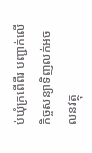ប់ឃុំក្រពើពីរ បញ្ជាក់លើកិច្ចសន្យាទិញលក់អចលនវត្ថុ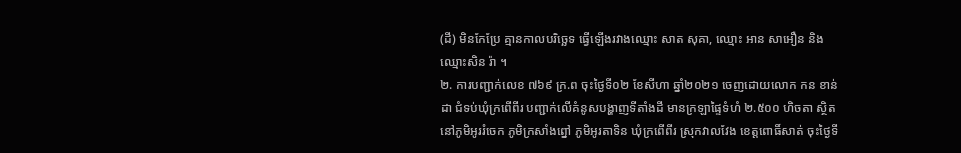(ដី) មិនកែប្រែ គ្មានកាលបរិច្ឆេទ ធ្វើឡើងរវាងឈ្មោះ សាត សុគា, ឈ្មោះ អាន សាអឿន និងឈ្មោះសិន រ៉ា ។
២. ការបញ្ជាក់លេខ ៧៦៩ ក្រ.ព ចុះថ្ងៃទី០២ ខែសីហា ឆ្នាំ២០២១ ចេញដោយលោក កន ខាន់ដា ជំទប់ឃុំក្រពើពីរ បញ្ជាក់លើគំនូសបង្ហាញទីតាំងដី មានក្រឡាផ្ទៃទំហំ ២.៥០០ ហិចតា ស្ថិតនៅភូមិអូររំចេក ភូមិក្រសាំងព្នៅ ភូមិអូរតាទិន ឃុំក្រពើពីរ ស្រុកវាលវែង ខេត្តពោធិ៍សាត់ ចុះថ្ងៃទី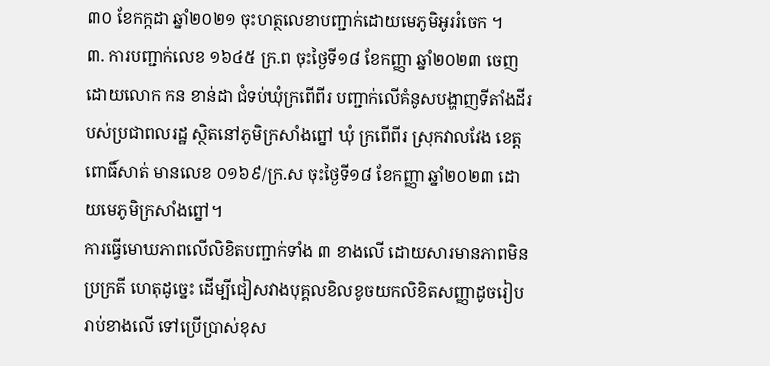៣០ ខែកក្កដា ឆ្នាំ២០២១ ចុះហត្ថលេខាបញ្ជាក់ដោយមេភូមិអូររំចេក ។
៣. ការបញ្ជាក់លេខ ១៦៤៥ ក្រ.ព ចុះថ្ងៃទី១៨ ខែកញ្ញា ឆ្នាំ២០២៣ ចេញដោយលោក កន ខាន់ដា ជំទប់ឃុំក្រពើពីរ បញ្ជាក់លើគំនូសបង្ហាញទីតាំងដីរបស់ប្រជាពលរដ្ឋ ស្ថិតនៅភូមិក្រសាំងព្នៅ ឃុំ ក្រពើពីរ ស្រុកវាលវែង ខេត្តពោធិ៍សាត់ មានលេខ ០១៦៩/ក្រ.ស ចុះថ្ងៃទី១៨ ខែកញ្ញា ឆ្នាំ២០២៣ ដោយមេភូមិក្រសាំងព្នៅ។
ការធ្វើមោឃភាពលើលិខិតបញ្ជាក់ទាំង ៣ ខាងលើ ដោយសារមានភាពមិនប្រក្រតី ហេតុដូច្នេះ ដើម្បីជៀសវាងបុគ្គលខិលខូចយកលិខិតសញ្ញាដូចរៀបរាប់ខាងលើ ទៅប្រើប្រាស់ខុស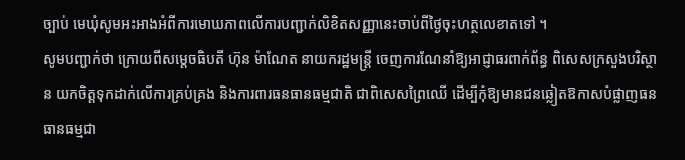ច្បាប់ មេឃុំសូមអះអាងអំពីការមោឃភាពលើការបញ្ជាក់លិខិតសញ្ញានេះចាប់ពីថ្ងៃចុះហត្ថលេខាតទៅ ។
សូមបញ្ជាក់ថា ក្រោយពីសម្តេចធិបតី ហ៊ុន ម៉ាណែត នាយករដ្ឋមន្ត្រី ចេញការណែនាំឱ្យអាជ្ញាធរពាក់ព័ន្ធ ពិសេសក្រសួងបរិស្ថាន យកចិត្តទុកដាក់លើការគ្រប់គ្រង និងការពារធនធានធម្មជាតិ ជាពិសេសព្រៃឈើ ដើម្បីកុំឱ្យមានជនឆ្លៀតឱកាសបំផ្លាញធនធានធម្មជា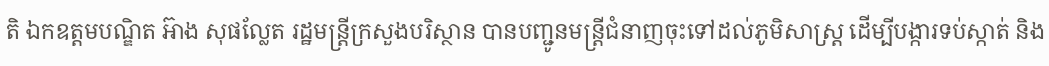តិ ឯកឧត្តមបណ្ឌិត អ៊ាង សុផល្លែត រដ្ឋមន្ត្រីក្រសួងបរិស្ថាន បានបញ្ជូនមន្ត្រីជំនាញចុះទៅដល់ភូមិសាស្ត្រ ដើម្បីបង្ការទប់ស្កាត់ និង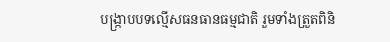បង្ក្រាបបទល្មើសធនធានធម្មជាតិ រួមទាំងត្រួតពិនិ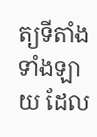ត្យទីតាំងទាំងឡាយ ដែល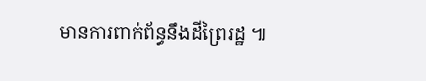មានការពាក់ព័ន្ធនឹងដីព្រៃរដ្ឋ ៕